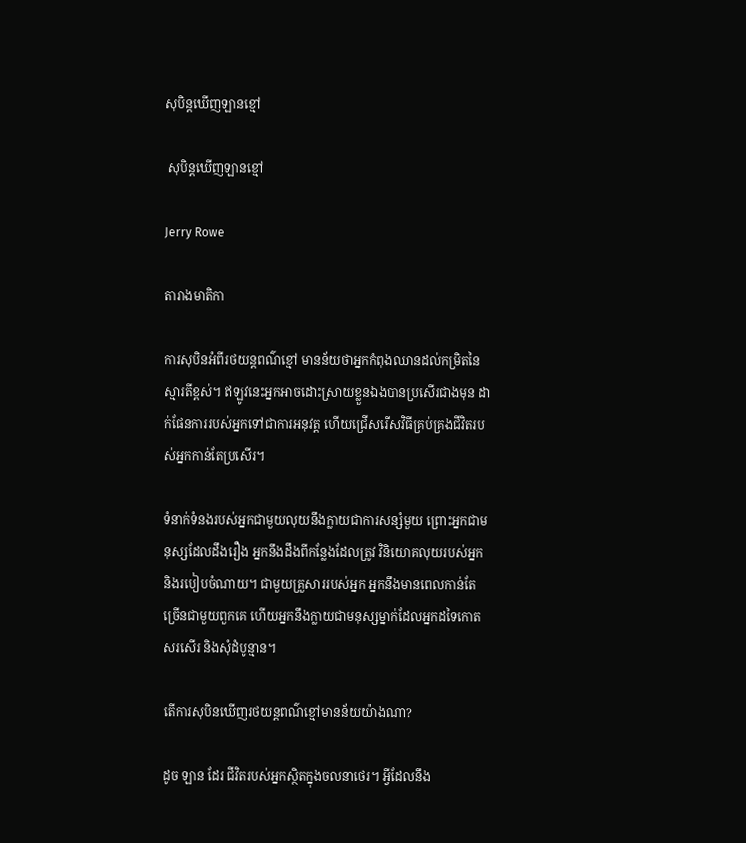សុបិន្តឃើញឡានខ្មៅ

 សុបិន្តឃើញឡានខ្មៅ

Jerry Rowe

តារាងមាតិកា

ការសុបិនអំពីរថយន្តពណ៌ខ្មៅ មានន័យថាអ្នកកំពុងឈានដល់កម្រិតនៃស្មារតីខ្ពស់។ ឥឡូវនេះអ្នកអាចដោះស្រាយខ្លួនឯងបានប្រសើរជាងមុន ដាក់ផែនការរបស់អ្នកទៅជាការអនុវត្ត ហើយជ្រើសរើសវិធីគ្រប់គ្រងជីវិតរបស់អ្នកកាន់តែប្រសើរ។

ទំនាក់ទំនងរបស់អ្នកជាមួយលុយនឹងក្លាយជាការសន្សំមួយ ព្រោះអ្នកជាមនុស្សដែលដឹងរឿង អ្នកនឹងដឹងពីកន្លែងដែលត្រូវ វិនិយោគលុយរបស់អ្នក និងរបៀបចំណាយ។ ជាមួយគ្រួសាររបស់អ្នក អ្នកនឹងមានពេលកាន់តែច្រើនជាមួយពួកគេ ហើយអ្នកនឹងក្លាយជាមនុស្សម្នាក់ដែលអ្នកដទៃកោតសរសើរ និងសុំដំបូន្មាន។

តើការសុបិនឃើញរថយន្តពណ៌ខ្មៅមានន័យយ៉ាងណា?

ដូច ឡាន ដែរ ជីវិតរបស់អ្នកស្ថិតក្នុងចលនាថេរ។ អ្វីដែលនឹង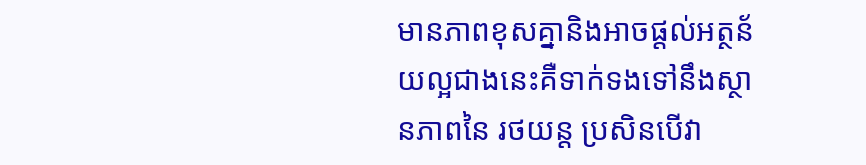មានភាពខុសគ្នានិងអាចផ្តល់អត្ថន័យល្អជាងនេះគឺទាក់ទងទៅនឹងស្ថានភាពនៃ រថយន្ត ប្រសិនបើវា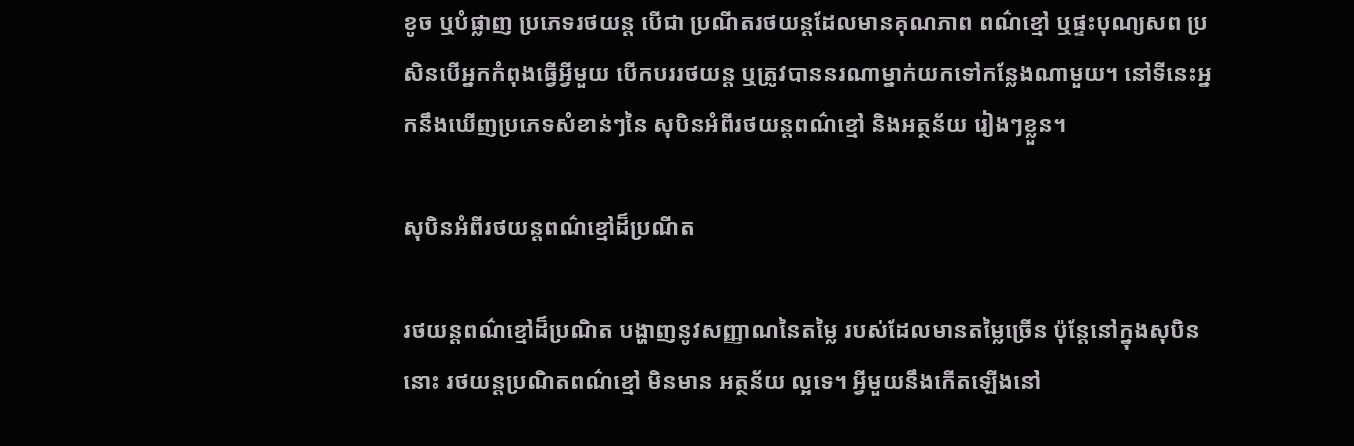ខូច ឬបំផ្លាញ ប្រភេទរថយន្ត បើជា ប្រណីតរថយន្តដែលមានគុណភាព ពណ៌ខ្មៅ ឬផ្ទះបុណ្យសព ប្រសិនបើអ្នកកំពុងធ្វើអ្វីមួយ បើកបររថយន្ត ឬត្រូវបាននរណាម្នាក់យកទៅកន្លែងណាមួយ។ នៅទីនេះអ្នកនឹងឃើញប្រភេទសំខាន់ៗនៃ សុបិនអំពីរថយន្តពណ៌ខ្មៅ និងអត្ថន័យ រៀងៗខ្លួន។

សុបិនអំពីរថយន្តពណ៌ខ្មៅដ៏ប្រណីត

រថយន្តពណ៌ខ្មៅដ៏ប្រណិត បង្ហាញនូវសញ្ញាណនៃតម្លៃ របស់ដែលមានតម្លៃច្រើន ប៉ុន្តែនៅក្នុងសុបិននោះ រថយន្តប្រណិតពណ៌ខ្មៅ មិនមាន អត្ថន័យ ល្អទេ។ អ្វីមួយនឹងកើតឡើងនៅ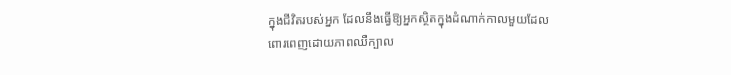ក្នុងជីវិតរបស់អ្នក ដែលនឹងធ្វើឱ្យអ្នកស្ថិតក្នុងដំណាក់កាលមួយដែលពោរពេញដោយភាពឈឺក្បាល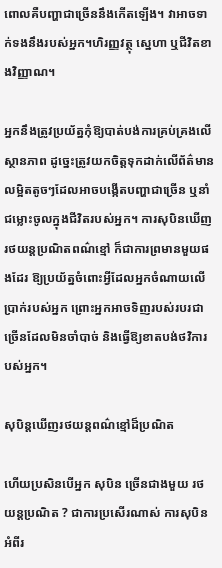ពោលគឺបញ្ហាជាច្រើននឹងកើតឡើង។ វាអាចទាក់ទងនឹងរបស់អ្នក។ហិរញ្ញវត្ថុ ស្នេហា ឬជីវិតខាងវិញ្ញាណ។

អ្នកនឹងត្រូវប្រយ័ត្នកុំឱ្យបាត់បង់ការគ្រប់គ្រងលើស្ថានភាព ដូច្នេះត្រូវយកចិត្តទុកដាក់លើព័ត៌មានលម្អិតតូចៗដែលអាចបង្កើតបញ្ហាជាច្រើន ឬនាំជម្លោះចូលក្នុងជីវិតរបស់អ្នក។ ការសុបិនឃើញរថយន្តប្រណិតពណ៌ខ្មៅ ក៏ជាការព្រមានមួយផងដែរ ឱ្យប្រយ័ត្នចំពោះអ្វីដែលអ្នកចំណាយលើប្រាក់របស់អ្នក ព្រោះអ្នកអាចទិញរបស់របរជាច្រើនដែលមិនចាំបាច់ និងធ្វើឱ្យខាតបង់ថវិការបស់អ្នក។

សុបិន្តឃើញរថយន្តពណ៌ខ្មៅដ៏ប្រណិត

ហើយប្រសិនបើអ្នក សុបិន ច្រើនជាងមួយ រថយន្តប្រណិត ? ជាការប្រសើរណាស់ ការសុបិនអំពីរ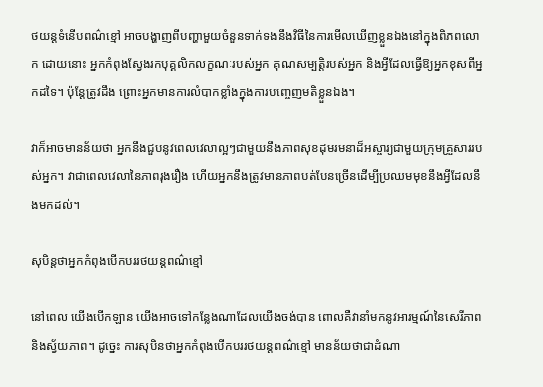ថយន្តទំនើបពណ៌ខ្មៅ អាចបង្ហាញពីបញ្ហាមួយចំនួនទាក់ទងនឹងវិធីនៃការមើលឃើញខ្លួនឯងនៅក្នុងពិភពលោក ដោយនោះ អ្នកកំពុងស្វែងរកបុគ្គលិកលក្ខណៈរបស់អ្នក គុណសម្បត្តិរបស់អ្នក និងអ្វីដែលធ្វើឱ្យអ្នកខុសពីអ្នកដទៃ។ ប៉ុន្តែត្រូវដឹង ព្រោះអ្នកមានការលំបាកខ្លាំងក្នុងការបញ្ចេញមតិខ្លួនឯង។

វាក៏អាចមានន័យថា អ្នកនឹងជួបនូវពេលវេលាល្អៗជាមួយនឹងភាពសុខដុមរមនាដ៏អស្ចារ្យជាមួយក្រុមគ្រួសាររបស់អ្នក។ វាជាពេលវេលានៃភាពរុងរឿង ហើយអ្នកនឹងត្រូវមានភាពបត់បែនច្រើនដើម្បីប្រឈមមុខនឹងអ្វីដែលនឹងមកដល់។

សុបិន្តថាអ្នកកំពុងបើកបររថយន្តពណ៌ខ្មៅ

នៅពេល យើងបើកឡាន យើងអាចទៅកន្លែងណាដែលយើងចង់បាន ពោលគឺវានាំមកនូវអារម្មណ៍នៃសេរីភាព និងស្វ័យភាព។ ដូច្នេះ ការសុបិនថាអ្នកកំពុងបើកបររថយន្តពណ៌ខ្មៅ មានន័យថាជាដំណា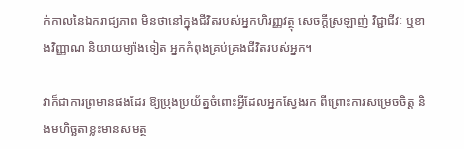ក់កាលនៃឯករាជ្យភាព មិនថានៅក្នុងជីវិតរបស់អ្នកហិរញ្ញវត្ថុ សេចក្តីស្រឡាញ់ វិជ្ជាជីវៈ ឬខាងវិញ្ញាណ និយាយម្យ៉ាងទៀត អ្នកកំពុងគ្រប់គ្រងជីវិតរបស់អ្នក។

វាក៏ជាការព្រមានផងដែរ ឱ្យប្រុងប្រយ័ត្នចំពោះអ្វីដែលអ្នកស្វែងរក ពីព្រោះការសម្រេចចិត្ត និងមហិច្ឆតាខ្លះមានសមត្ថ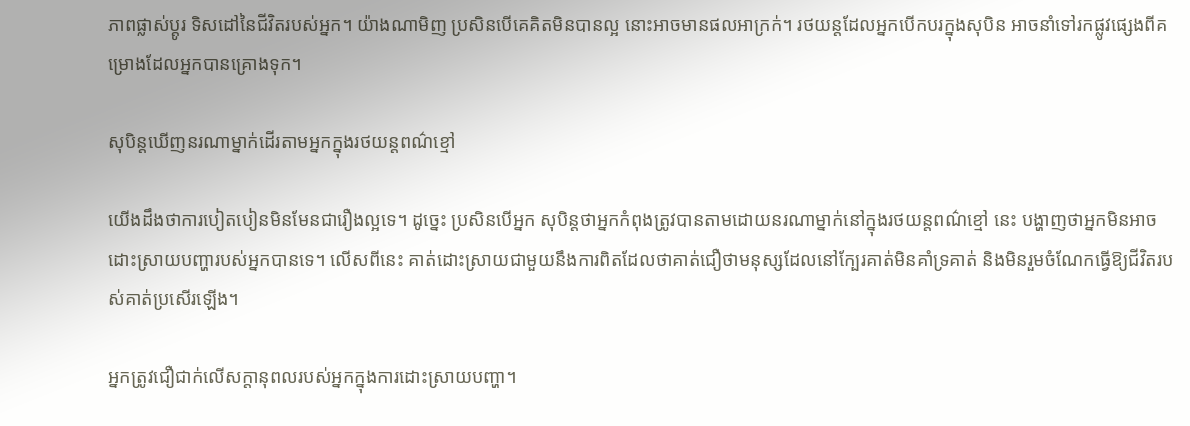ភាពផ្លាស់ប្តូរ ទិសដៅនៃជីវិតរបស់អ្នក។ យ៉ាងណាមិញ ប្រសិនបើគេគិតមិនបានល្អ នោះអាចមានផលអាក្រក់។ រថយន្តដែលអ្នកបើកបរក្នុងសុបិន អាចនាំទៅរកផ្លូវផ្សេងពីគម្រោងដែលអ្នកបានគ្រោងទុក។

សុបិន្តឃើញនរណាម្នាក់ដើរតាមអ្នកក្នុងរថយន្តពណ៌ខ្មៅ

យើងដឹងថាការបៀតបៀនមិនមែនជារឿងល្អទេ។ ដូច្នេះ ប្រសិនបើអ្នក សុបិន្តថាអ្នកកំពុងត្រូវបានតាមដោយនរណាម្នាក់នៅក្នុងរថយន្តពណ៌ខ្មៅ នេះ បង្ហាញថាអ្នកមិនអាចដោះស្រាយបញ្ហារបស់អ្នកបានទេ។ លើសពីនេះ គាត់ដោះស្រាយជាមួយនឹងការពិតដែលថាគាត់ជឿថាមនុស្សដែលនៅក្បែរគាត់មិនគាំទ្រគាត់ និងមិនរួមចំណែកធ្វើឱ្យជីវិតរបស់គាត់ប្រសើរឡើង។

អ្នកត្រូវជឿជាក់លើសក្តានុពលរបស់អ្នកក្នុងការដោះស្រាយបញ្ហា។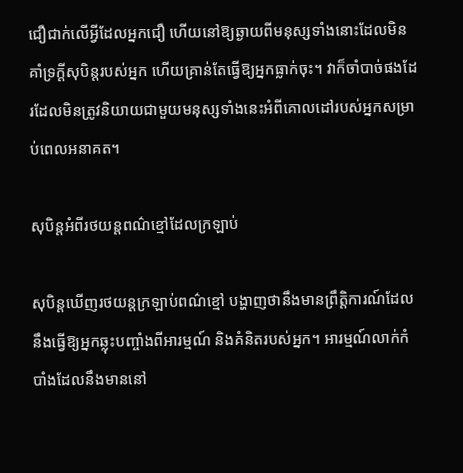ជឿជាក់លើអ្វីដែលអ្នកជឿ ហើយនៅឱ្យឆ្ងាយពីមនុស្សទាំងនោះដែលមិនគាំទ្រក្តីសុបិន្តរបស់អ្នក ហើយគ្រាន់តែធ្វើឱ្យអ្នកធ្លាក់ចុះ។ វាក៏ចាំបាច់ផងដែរដែលមិនត្រូវនិយាយជាមួយមនុស្សទាំងនេះអំពីគោលដៅរបស់អ្នកសម្រាប់ពេលអនាគត។

សុបិន្តអំពីរថយន្តពណ៌ខ្មៅដែលក្រឡាប់

សុបិន្តឃើញរថយន្តក្រឡាប់ពណ៌ខ្មៅ បង្ហាញថានឹងមានព្រឹត្តិការណ៍ដែលនឹងធ្វើឱ្យអ្នកឆ្លុះបញ្ចាំងពីអារម្មណ៍ និងគំនិតរបស់អ្នក។ អារម្មណ៍លាក់កំបាំងដែលនឹងមាននៅ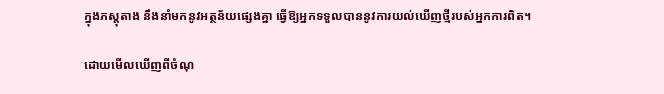ក្នុងភស្តុតាង នឹងនាំមកនូវអត្ថន័យផ្សេងគ្នា ធ្វើឱ្យអ្នកទទួលបាននូវការយល់ឃើញថ្មីរបស់អ្នកការពិត។

ដោយមើលឃើញពីចំណុ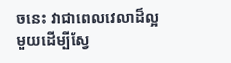ចនេះ វាជាពេលវេលាដ៏ល្អមួយដើម្បីស្វែ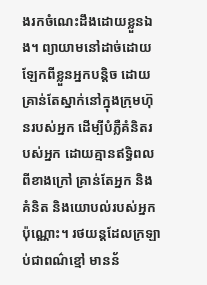ងរកចំណេះដឹងដោយខ្លួនឯង។ ព្យាយាមនៅដាច់ដោយឡែកពីខ្លួនអ្នកបន្តិច ដោយគ្រាន់តែស្នាក់នៅក្នុងក្រុមហ៊ុនរបស់អ្នក ដើម្បីបំភ្លឺគំនិតរបស់អ្នក ដោយគ្មានឥទ្ធិពលពីខាងក្រៅ គ្រាន់តែអ្នក និងគំនិត និងយោបល់របស់អ្នកប៉ុណ្ណោះ។ រថយន្តដែលក្រឡាប់ជាពណ៌ខ្មៅ មានន័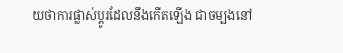យថាការផ្លាស់ប្តូរដែលនឹងកើតឡើង ជាចម្បងនៅ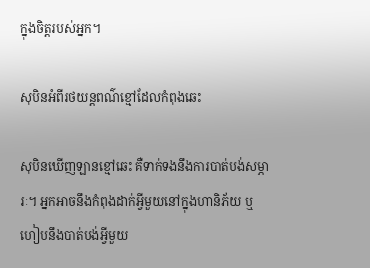ក្នុងចិត្តរបស់អ្នក។

សុបិនអំពីរថយន្តពណ៌ខ្មៅដែលកំពុងឆេះ

សុបិនឃើញឡានខ្មៅឆេះ គឺទាក់ទងនឹងការបាត់បង់សម្ភារៈ។ អ្នកអាចនឹងកំពុងដាក់អ្វីមួយនៅក្នុងហានិភ័យ ឬហៀបនឹងបាត់បង់អ្វីមួយ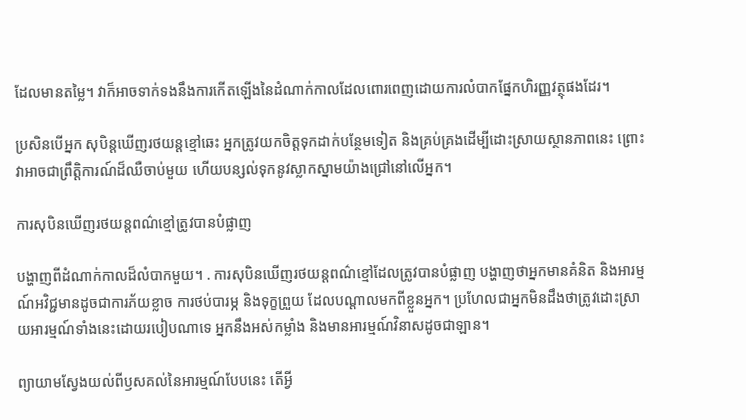ដែលមានតម្លៃ។ វាក៏អាចទាក់ទងនឹងការកើតឡើងនៃដំណាក់កាលដែលពោរពេញដោយការលំបាកផ្នែកហិរញ្ញវត្ថុផងដែរ។

ប្រសិនបើអ្នក សុបិន្តឃើញរថយន្តខ្មៅឆេះ អ្នកត្រូវយកចិត្តទុកដាក់បន្ថែមទៀត និងគ្រប់គ្រងដើម្បីដោះស្រាយស្ថានភាពនេះ ព្រោះវាអាចជាព្រឹត្តិការណ៍ដ៏ឈឺចាប់មួយ ហើយបន្សល់ទុកនូវស្លាកស្នាមយ៉ាងជ្រៅនៅលើអ្នក។

ការសុបិនឃើញរថយន្តពណ៌ខ្មៅត្រូវបានបំផ្លាញ

បង្ហាញពីដំណាក់កាលដ៏លំបាកមួយ។ . ការសុបិនឃើញរថយន្តពណ៌ខ្មៅដែលត្រូវបានបំផ្លាញ បង្ហាញថាអ្នកមានគំនិត និងអារម្មណ៍អវិជ្ជមានដូចជាការភ័យខ្លាច ការថប់បារម្ភ និងទុក្ខព្រួយ ដែលបណ្តាលមកពីខ្លួនអ្នក។ ប្រហែលជាអ្នកមិនដឹងថាត្រូវដោះស្រាយអារម្មណ៍ទាំងនេះដោយរបៀបណាទេ អ្នកនឹងអស់កម្លាំង និងមានអារម្មណ៍វិនាសដូចជាឡាន។

ព្យាយាមស្វែងយល់ពីឫសគល់នៃអារម្មណ៍បែបនេះ តើអ្វី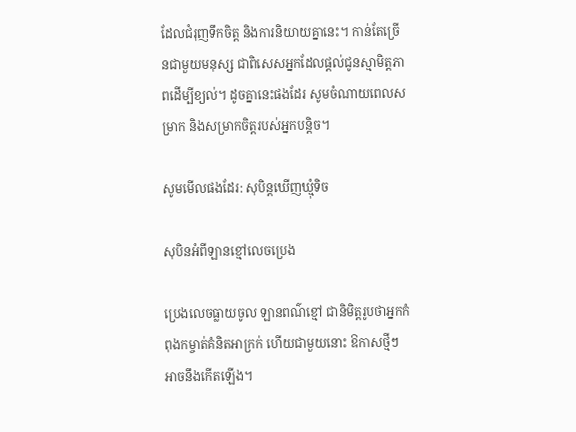ដែលជំរុញទឹកចិត្ត និងការនិយាយគ្នានេះ។ កាន់តែច្រើនជាមួយមនុស្ស ជាពិសេសអ្នកដែលផ្តល់ជូនស្មាមិត្តភាពដើម្បីខ្យល់។ ដូចគ្នានេះផងដែរ សូមចំណាយពេលសម្រាក និងសម្រាកចិត្តរបស់អ្នកបន្តិច។

សូមមើលផងដែរ: សុបិន្តឃើញឃ្មុំទិច

សុបិនអំពីឡានខ្មៅលេចប្រេង

ប្រេងលេចធ្លាយចូល ឡានពណ៌ខ្មៅ ជានិមិត្តរូបថាអ្នកកំពុងកម្ចាត់គំនិតអាក្រក់ ហើយជាមួយនោះ ឱកាសថ្មីៗអាចនឹងកើតឡើង។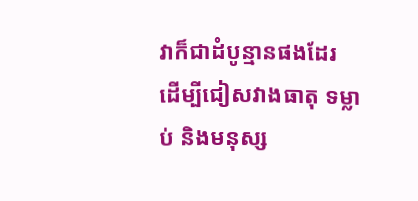វាក៏ជាដំបូន្មានផងដែរ ដើម្បីជៀសវាងធាតុ ទម្លាប់ និងមនុស្ស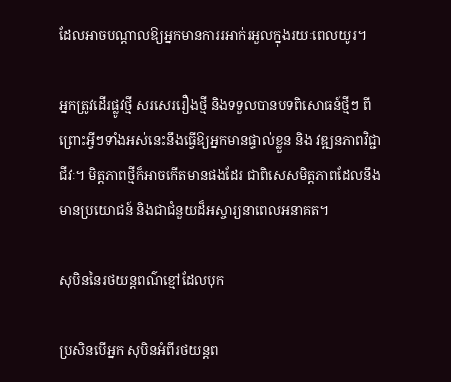ដែលអាចបណ្តាលឱ្យអ្នកមានការរអាក់រអួលក្នុងរយៈពេលយូរ។

អ្នកត្រូវដើរផ្លូវថ្មី សរសេររឿងថ្មី និងទទួលបានបទពិសោធន៍ថ្មីៗ ពីព្រោះអ្វីៗទាំងអស់នេះនឹងធ្វើឱ្យអ្នកមានផ្ទាល់ខ្លួន និង វឌ្ឍនភាពវិជ្ជាជីវៈ។ មិត្តភាពថ្មីក៏អាចកើតមានផងដែរ ជាពិសេសមិត្តភាពដែលនឹងមានប្រយោជន៍ និងជាជំនួយដ៏អស្ចារ្យនាពេលអនាគត។

សុបិននៃរថយន្តពណ៌ខ្មៅដែលបុក

ប្រសិនបើអ្នក សុបិនអំពីរថយន្តព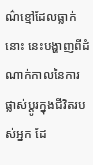ណ៌ខ្មៅដែលធ្លាក់នោះ នេះបង្ហាញពីដំណាក់កាលនៃការផ្លាស់ប្តូរក្នុងជីវិតរបស់អ្នក ដែ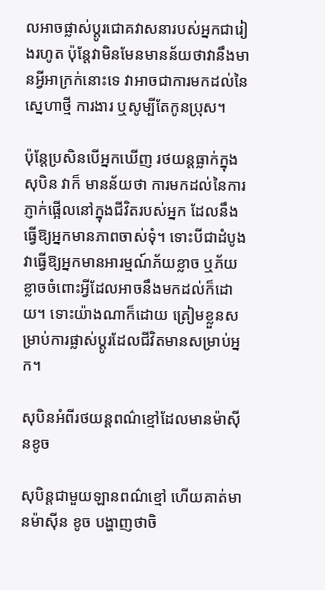លអាចផ្លាស់ប្តូរជោគវាសនារបស់អ្នកជារៀងរហូត ប៉ុន្តែវាមិនមែនមានន័យថាវានឹងមានអ្វីអាក្រក់នោះទេ វាអាចជាការមកដល់នៃ ស្នេហាថ្មី ការងារ ឬសូម្បីតែកូនប្រុស។

ប៉ុន្តែប្រសិនបើអ្នកឃើញ រថយន្តធ្លាក់ក្នុងសុបិន វាក៏ មានន័យថា ការមកដល់នៃការភ្ញាក់ផ្អើលនៅក្នុងជីវិតរបស់អ្នក ដែលនឹងធ្វើឱ្យអ្នកមានភាពចាស់ទុំ។ ទោះបីជាដំបូងវាធ្វើឱ្យអ្នកមានអារម្មណ៍ភ័យខ្លាច ឬភ័យខ្លាចចំពោះអ្វីដែលអាចនឹងមកដល់ក៏ដោយ។ ទោះយ៉ាងណាក៏ដោយ ត្រៀមខ្លួនសម្រាប់ការផ្លាស់ប្តូរដែលជីវិតមានសម្រាប់អ្នក។

សុបិនអំពីរថយន្តពណ៌ខ្មៅដែលមានម៉ាស៊ីនខូច

សុបិន្តជាមួយឡានពណ៌ខ្មៅ ហើយគាត់មានម៉ាស៊ីន ខូច បង្ហាញថាចិ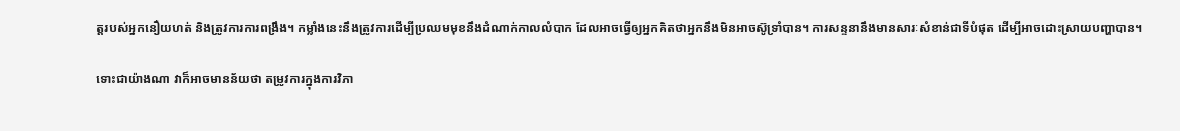ត្តរបស់អ្នកនឿយហត់ និងត្រូវការការពង្រឹង។ កម្លាំងនេះនឹងត្រូវការដើម្បីប្រឈមមុខនឹងដំណាក់កាលលំបាក ដែលអាចធ្វើឲ្យអ្នកគិតថាអ្នកនឹងមិនអាចស៊ូទ្រាំបាន។ ការសន្ទនានឹងមានសារៈសំខាន់ជាទីបំផុត ដើម្បីអាចដោះស្រាយបញ្ហាបាន។

ទោះជាយ៉ាងណា វាក៏អាចមានន័យថា តម្រូវការក្នុងការវិភា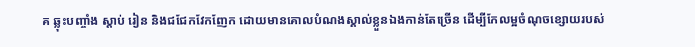គ ឆ្លុះបញ្ចាំង ស្តាប់ រៀន និងជជែកវែកញែក ដោយមានគោលបំណងស្គាល់ខ្លួនឯងកាន់តែច្រើន ដើម្បីកែលម្អចំណុចខ្សោយរបស់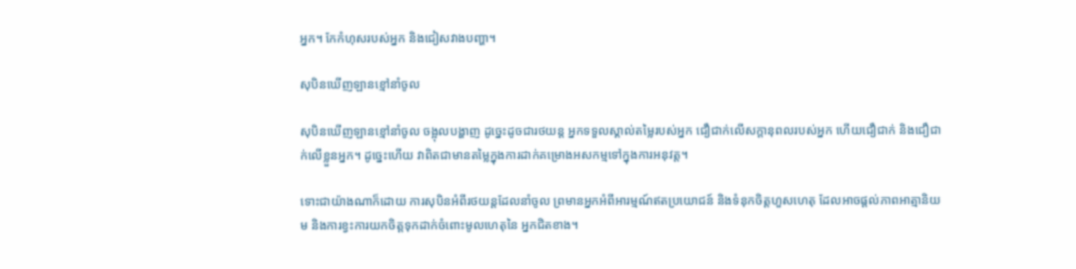អ្នក។ កែកំហុសរបស់អ្នក និងជៀសវាងបញ្ហា។

សុបិនឃើញឡានខ្មៅនាំចូល

សុបិនឃើញឡានខ្មៅនាំចូល ចង្អុលបង្ហាញ ដូច្នេះដូចជារថយន្ត អ្នកទទួលស្គាល់តម្លៃរបស់អ្នក ជឿជាក់លើសក្តានុពលរបស់អ្នក ហើយជឿជាក់ និងជឿជាក់លើខ្លួនអ្នក។ ដូច្នេះហើយ វាពិតជាមានតម្លៃក្នុងការដាក់គម្រោងអសកម្មទៅក្នុងការអនុវត្ត។

ទោះជាយ៉ាងណាក៏ដោយ ការសុបិនអំពីរថយន្តដែលនាំចូល ព្រមានអ្នកអំពីអារម្មណ៍ឥតប្រយោជន៍ និងទំនុកចិត្តហួសហេតុ ដែលអាចផ្តល់ភាពអាត្មានិយម និងការខ្វះការយកចិត្តទុកដាក់ចំពោះមូលហេតុនៃ អ្នកជិតខាង។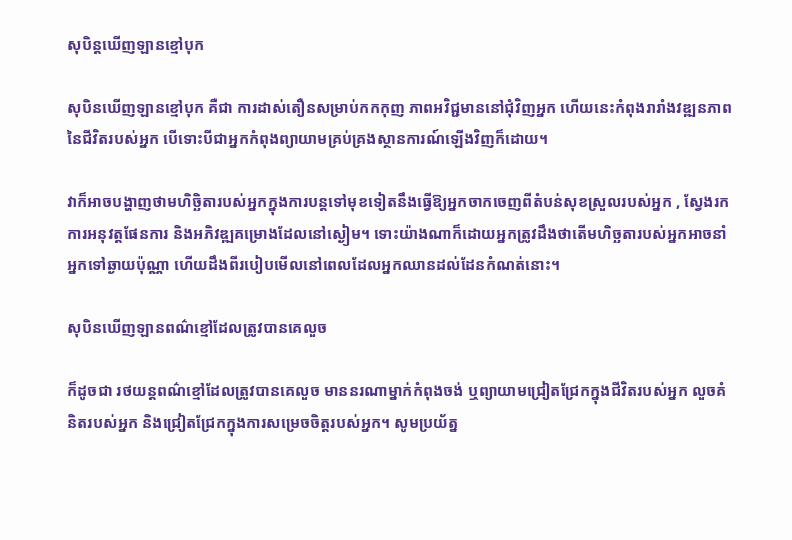សុបិន្តឃើញឡានខ្មៅបុក

សុបិនឃើញឡានខ្មៅបុក គឺជា ការដាស់តឿនសម្រាប់កកកុញ ភាពអវិជ្ជមាននៅជុំវិញអ្នក ហើយនេះកំពុងរារាំងវឌ្ឍនភាពនៃជីវិតរបស់អ្នក បើទោះបីជាអ្នកកំពុងព្យាយាមគ្រប់គ្រងស្ថានការណ៍ឡើងវិញក៏ដោយ។

វាក៏អាចបង្ហាញថាមហិច្ឆិតារបស់អ្នកក្នុងការបន្តទៅមុខទៀតនឹងធ្វើឱ្យអ្នកចាកចេញពីតំបន់សុខស្រួលរបស់អ្នក , ស្វែងរកការអនុវត្តផែនការ និងអភិវឌ្ឍគម្រោងដែលនៅស្ងៀម។ ទោះយ៉ាងណាក៏ដោយអ្នកត្រូវដឹងថាតើមហិច្ឆតារបស់អ្នកអាចនាំអ្នកទៅឆ្ងាយប៉ុណ្ណា ហើយដឹងពីរបៀបមើលនៅពេលដែលអ្នកឈានដល់ដែនកំណត់នោះ។

សុបិនឃើញឡានពណ៌ខ្មៅដែលត្រូវបានគេលួច

ក៏ដូចជា រថយន្តពណ៌ខ្មៅដែលត្រូវបានគេលួច មាននរណាម្នាក់កំពុងចង់ ឬព្យាយាមជ្រៀតជ្រែកក្នុងជីវិតរបស់អ្នក លួចគំនិតរបស់អ្នក និងជ្រៀតជ្រែកក្នុងការសម្រេចចិត្តរបស់អ្នក។ សូមប្រយ័ត្ន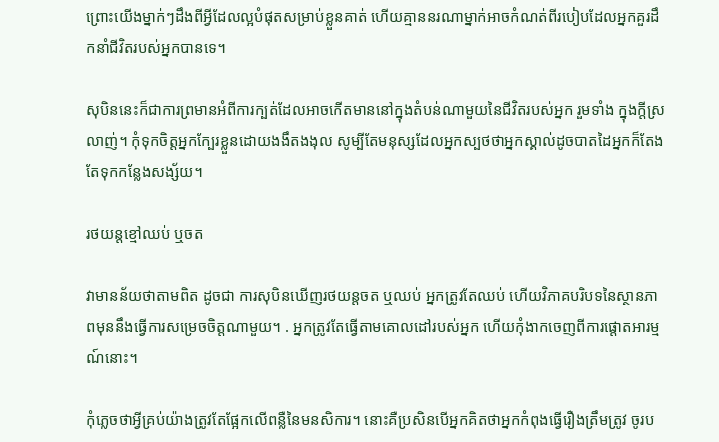ព្រោះយើងម្នាក់ៗដឹងពីអ្វីដែលល្អបំផុតសម្រាប់ខ្លួនគាត់ ហើយគ្មាននរណាម្នាក់អាចកំណត់ពីរបៀបដែលអ្នកគួរដឹកនាំជីវិតរបស់អ្នកបានទេ។

សុបិននេះក៏ជាការព្រមានអំពីការក្បត់ដែលអាចកើតមាននៅក្នុងតំបន់ណាមួយនៃជីវិតរបស់អ្នក រួមទាំង ក្នុងក្តីស្រលាញ់។ កុំទុកចិត្តអ្នកក្បែរខ្លួនដោយងងឹតងងុល សូម្បីតែមនុស្សដែលអ្នកស្បថថាអ្នកស្គាល់ដូចបាតដៃអ្នកក៏តែងតែទុកកន្លែងសង្ស័យ។

រថយន្តខ្មៅឈប់ ឬចត

វាមានន័យថាតាមពិត ដូចជា ការសុបិនឃើញរថយន្តចត ឬឈប់ អ្នកត្រូវតែឈប់ ហើយវិភាគបរិបទនៃស្ថានភាពមុននឹងធ្វើការសម្រេចចិត្តណាមួយ។ . អ្នកត្រូវតែធ្វើតាមគោលដៅរបស់អ្នក ហើយកុំងាកចេញពីការផ្តោតអារម្មណ៍នោះ។

កុំភ្លេចថាអ្វីគ្រប់យ៉ាងត្រូវតែផ្អែកលើពន្លឺនៃមនសិការ។ នោះគឺប្រសិនបើអ្នកគិតថាអ្នកកំពុងធ្វើរឿងត្រឹមត្រូវ ចូរប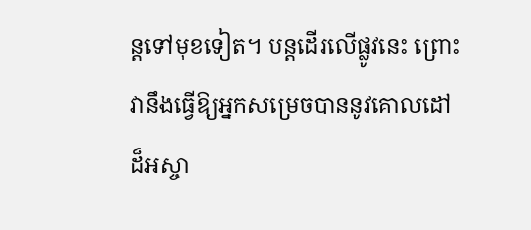ន្តទៅមុខទៀត។ បន្តដើរលើផ្លូវនេះ ព្រោះវានឹងធ្វើឱ្យអ្នកសម្រេចបាននូវគោលដៅដ៏អស្ចា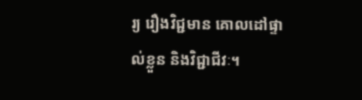រ្យ រឿងវិជ្ជមាន គោលដៅផ្ទាល់ខ្លួន និងវិជ្ជាជីវៈ។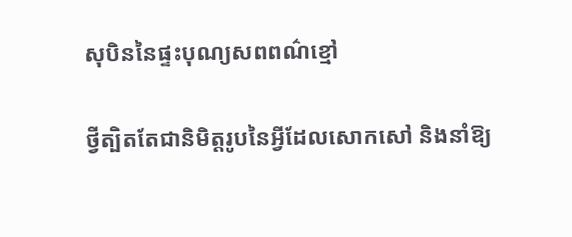សុបិននៃផ្ទះបុណ្យសពពណ៌ខ្មៅ

ថ្វីត្បិតតែជានិមិត្តរូបនៃអ្វីដែលសោកសៅ និងនាំឱ្យ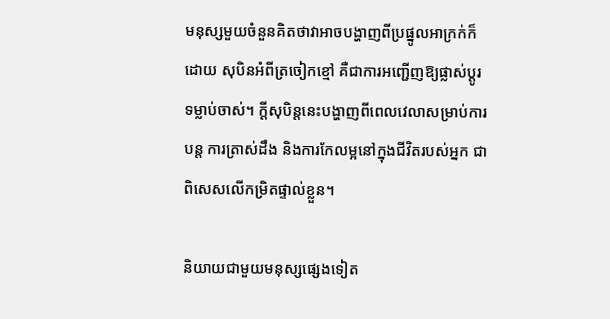មនុស្សមួយចំនួនគិតថាវាអាចបង្ហាញពីប្រផ្នូលអាក្រក់ក៏ដោយ សុបិនអំពីត្រចៀកខ្មៅ គឺជាការអញ្ជើញឱ្យផ្លាស់ប្តូរទម្លាប់ចាស់។ ក្តីសុបិន្តនេះបង្ហាញពីពេលវេលាសម្រាប់ការបន្ត ការត្រាស់ដឹង និងការកែលម្អនៅក្នុងជីវិតរបស់អ្នក ជាពិសេសលើកម្រិតផ្ទាល់ខ្លួន។

និយាយជាមួយមនុស្សផ្សេងទៀត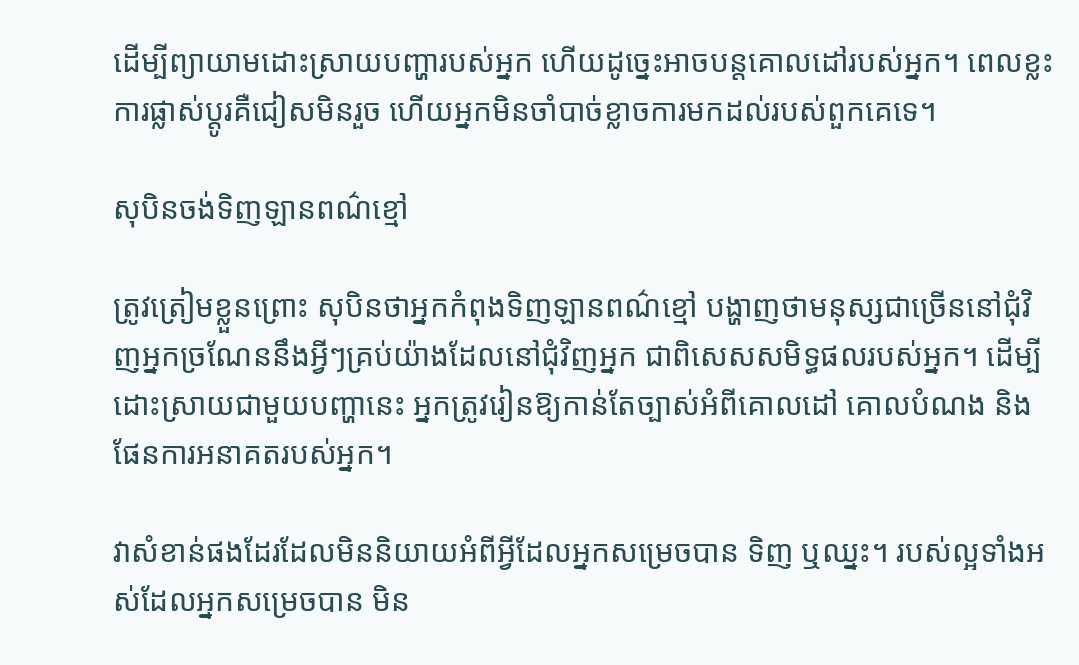ដើម្បីព្យាយាមដោះស្រាយបញ្ហារបស់អ្នក ហើយដូច្នេះអាចបន្តគោលដៅរបស់អ្នក។ ពេលខ្លះការផ្លាស់ប្តូរគឺជៀសមិនរួច ហើយអ្នកមិនចាំបាច់ខ្លាចការមកដល់របស់ពួកគេទេ។

សុបិនចង់ទិញឡានពណ៌ខ្មៅ

ត្រូវត្រៀមខ្លួនព្រោះ សុបិនថាអ្នកកំពុងទិញឡានពណ៌ខ្មៅ បង្ហាញថាមនុស្សជាច្រើននៅជុំវិញអ្នកច្រណែននឹងអ្វីៗគ្រប់យ៉ាងដែលនៅជុំវិញអ្នក ជាពិសេសសមិទ្ធផលរបស់អ្នក។ ដើម្បីដោះស្រាយជាមួយបញ្ហានេះ អ្នកត្រូវរៀនឱ្យកាន់តែច្បាស់អំពីគោលដៅ គោលបំណង និងផែនការអនាគតរបស់អ្នក។

វាសំខាន់ផងដែរដែលមិននិយាយអំពីអ្វីដែលអ្នកសម្រេចបាន ទិញ ឬឈ្នះ។ របស់ល្អទាំងអស់ដែលអ្នកសម្រេចបាន មិន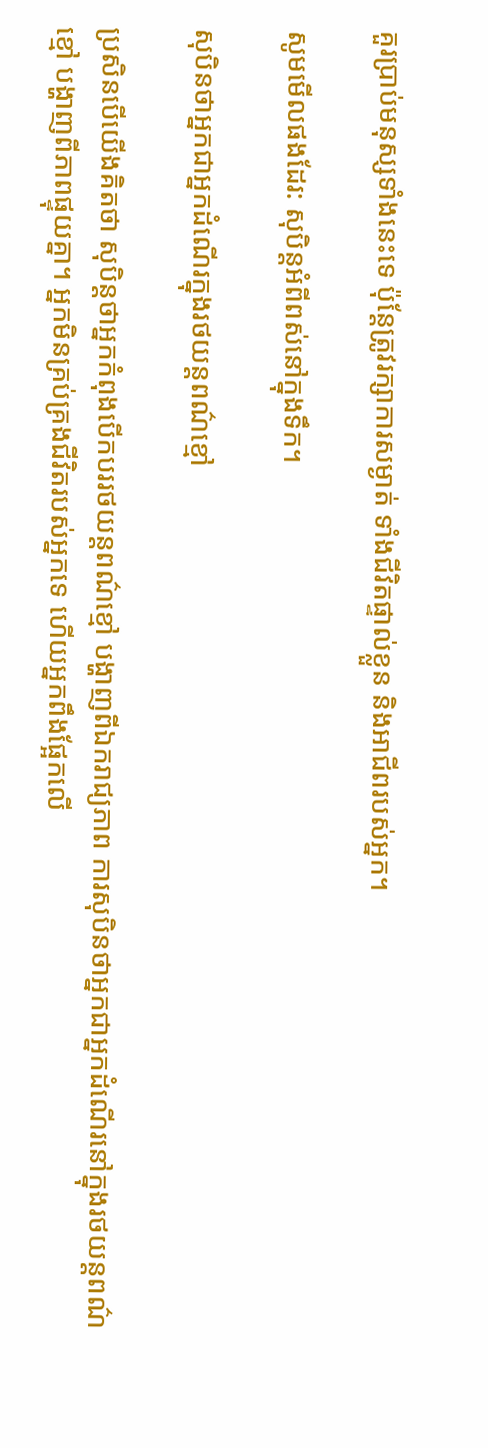គួរប្រាប់មនុស្សទាំងនេះទេ ប៉ុន្តែត្រូវរក្សាការសម្ងាត់ ទាំងជីវិតផ្ទាល់ខ្លួន និងអាជីពរបស់អ្នក។

សូមមើលផងដែរ: សុបិន្តអំពីពស់នៅក្នុងទឹក។

សុបិនថាអ្នកជាអ្នកដំណើរក្នុងរថយន្តពណ៌ខ្មៅ

ប្រសិនបើយើងគិតថា សុបិន្តថាអ្នកកំពុងបើកបររថយន្តពណ៌ខ្មៅ បង្ហាញពីឯករាជ្យភាព ការសុបិនថាអ្នកជាអ្នកដំណើរនៅក្នុងរថយន្តពណ៌ខ្មៅ បង្ហាញពីភាពផ្ទុយគ្នា។ អ្នកមិនគ្រប់គ្រងជីវិតរបស់អ្នកទេ ហើយអ្នកពឹងផ្អែកលើ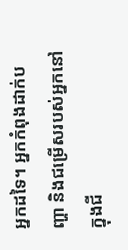អ្នកដទៃ។ អ្នកកំពុងដាក់បញ្ហា និងជម្រើសរបស់អ្នកនៅក្នុងជី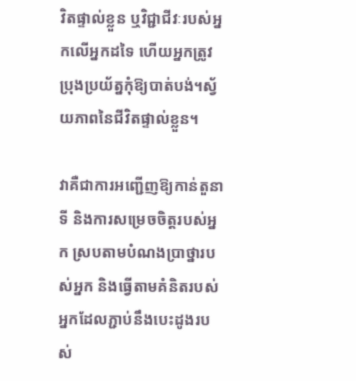វិតផ្ទាល់ខ្លួន ឬវិជ្ជាជីវៈរបស់អ្នកលើអ្នកដទៃ ហើយអ្នកត្រូវប្រុងប្រយ័ត្នកុំឱ្យបាត់បង់។ស្វ័យភាពនៃជីវិតផ្ទាល់ខ្លួន។

វាគឺជាការអញ្ជើញឱ្យកាន់តួនាទី និងការសម្រេចចិត្តរបស់អ្នក ស្របតាមបំណងប្រាថ្នារបស់អ្នក និងធ្វើតាមគំនិតរបស់អ្នកដែលភ្ជាប់នឹងបេះដូងរបស់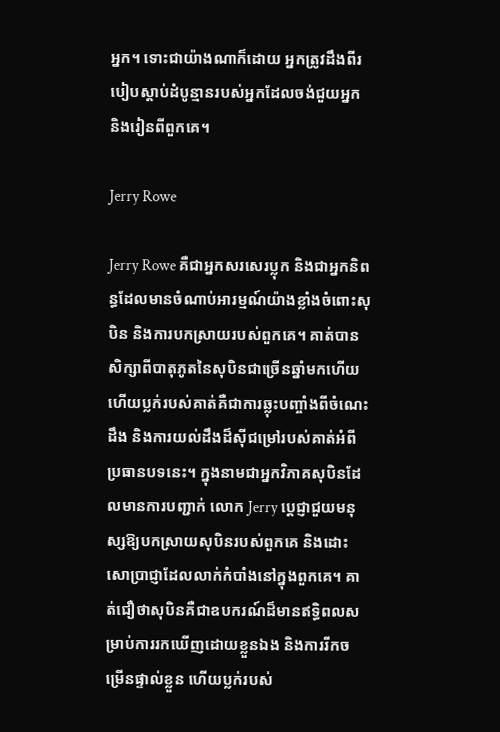អ្នក។ ទោះជាយ៉ាងណាក៏ដោយ អ្នកត្រូវដឹងពីរបៀបស្តាប់ដំបូន្មានរបស់អ្នកដែលចង់ជួយអ្នក និងរៀនពីពួកគេ។

Jerry Rowe

Jerry Rowe គឺជាអ្នកសរសេរប្លុក និងជាអ្នកនិពន្ធដែលមានចំណាប់អារម្មណ៍យ៉ាងខ្លាំងចំពោះសុបិន និងការបកស្រាយរបស់ពួកគេ។ គាត់បានសិក្សាពីបាតុភូតនៃសុបិនជាច្រើនឆ្នាំមកហើយ ហើយប្លក់របស់គាត់គឺជាការឆ្លុះបញ្ចាំងពីចំណេះដឹង និងការយល់ដឹងដ៏ស៊ីជម្រៅរបស់គាត់អំពីប្រធានបទនេះ។ ក្នុងនាមជាអ្នកវិភាគសុបិនដែលមានការបញ្ជាក់ លោក Jerry ប្តេជ្ញាជួយមនុស្សឱ្យបកស្រាយសុបិនរបស់ពួកគេ និងដោះសោប្រាជ្ញាដែលលាក់កំបាំងនៅក្នុងពួកគេ។ គាត់ជឿថាសុបិនគឺជាឧបករណ៍ដ៏មានឥទ្ធិពលសម្រាប់ការរកឃើញដោយខ្លួនឯង និងការរីកចម្រើនផ្ទាល់ខ្លួន ហើយប្លក់របស់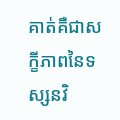គាត់គឺជាសក្ខីភាពនៃទស្សនវិ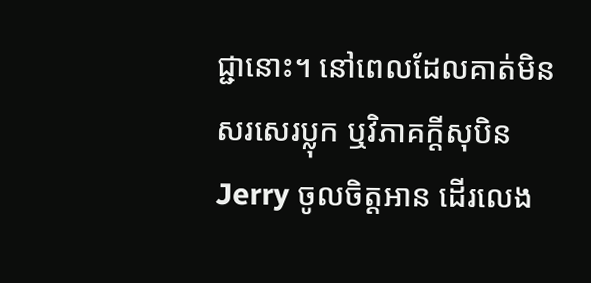ជ្ជានោះ។ នៅពេលដែលគាត់មិនសរសេរប្លុក ឬវិភាគក្តីសុបិន Jerry ចូលចិត្តអាន ដើរលេង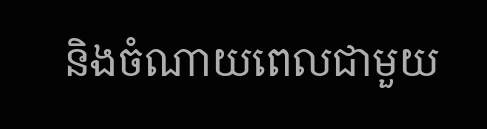និងចំណាយពេលជាមួយ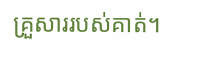គ្រួសាររបស់គាត់។